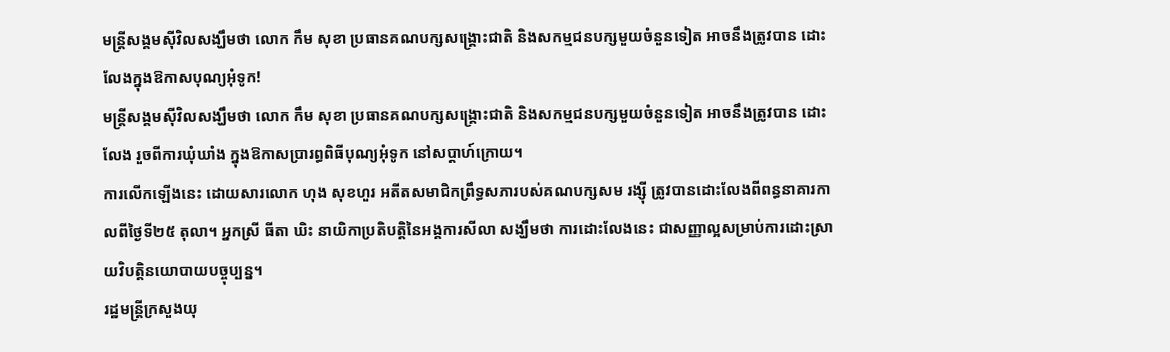មន្ត្រីសង្គមស៊ីវិលសង្ឃឹមថា លោក កឹម សុខា ប្រធានគណបក្សសង្គ្រោះជាតិ និងសកម្មជនបក្សមួយចំនួនទៀត អាចនឹងត្រូវបាន ដោះលែងក្នុងឱកាសបុណ្យអុំទូក!
មន្ត្រីសង្គមស៊ីវិលសង្ឃឹមថា លោក កឹម សុខា ប្រធានគណបក្សសង្គ្រោះជាតិ និងសកម្មជនបក្សមួយចំនួនទៀត អាចនឹងត្រូវបាន ដោះលែង រួចពីការឃុំឃាំង ក្នុងឱកាសប្រារព្ធពិធីបុណ្យអុំទូក នៅសប្ដាហ៍ក្រោយ។
ការលើកឡើងនេះ ដោយសារលោក ហុង សុខហួរ អតីតសមាជិកព្រឹទ្ធសភារបស់គណបក្សសម រង្ស៊ី ត្រូវបានដោះលែងពីពន្ធនាគារកាលពីថ្ងៃទី២៥ តុលា។ អ្នកស្រី ធីតា ឃិះ នាយិកាប្រតិបត្តិនៃអង្គការសីលា សង្ឃឹមថា ការដោះលែងនេះ ជាសញ្ញាល្អសម្រាប់ការដោះស្រាយវិបត្តិនយោបាយបច្ចុប្បន្ន។
រដ្ឋមន្ត្រីក្រសួងយុ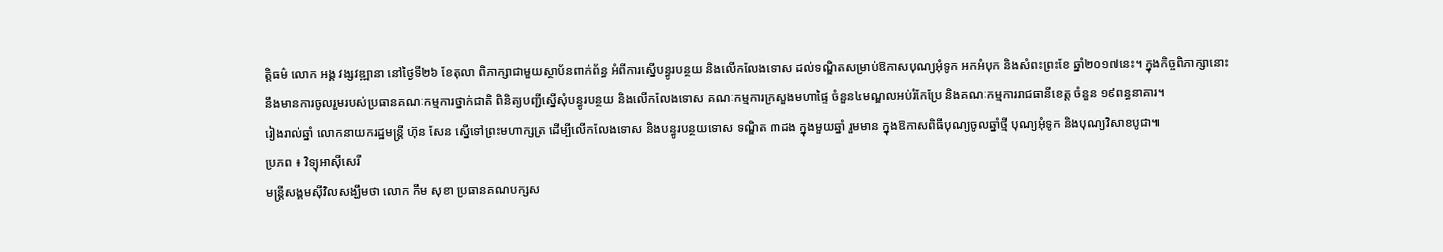ត្តិធម៌ លោក អង្គ វង្សវឌ្ឍានា នៅថ្ងៃទី២៦ ខែតុលា ពិភាក្សាជាមួយស្ថាប័នពាក់ព័ន្ធ អំពីការស្នើបន្ធូរបន្ថយ និងលើកលែងទោស ដល់ទណ្ឌិតសម្រាប់ឱកាសបុណ្យអុំទូក អកអំបុក និងសំពះព្រះខែ ឆ្នាំ២០១៧នេះ។ ក្នុងកិច្ចពិភាក្សានោះ នឹងមានការចូលរួមរបស់ប្រធានគណៈកម្មការថ្នាក់ជាតិ ពិនិត្យបញ្ជីស្នើសុំបន្ធូរបន្ថយ និងលើកលែងទោស គណៈកម្មការក្រសួងមហាផ្ទៃ ចំនួន៤មណ្ឌលអប់រំកែប្រែ និងគណៈកម្មការរាជធានីខេត្ត ចំនួន ១៩ពន្ធនាគារ។
រៀងរាល់ឆ្នាំ លោកនាយករដ្ឋមន្ត្រី ហ៊ុន សែន ស្នើទៅព្រះមហាក្សត្រ ដើម្បីលើកលែងទោស និងបន្ធូរបន្ថយទោស ទណ្ឌិត ៣ដង ក្នុងមួយឆ្នាំ រួមមាន ក្នុងឱកាសពិធីបុណ្យចូលឆ្នាំថ្មី បុណ្យអុំទូក និងបុណ្យវិសាខបូជា៕
ប្រភព ៖ វិទ្យុអាស៊ីសេរី
មន្ត្រីសង្គមស៊ីវិលសង្ឃឹមថា លោក កឹម សុខា ប្រធានគណបក្សស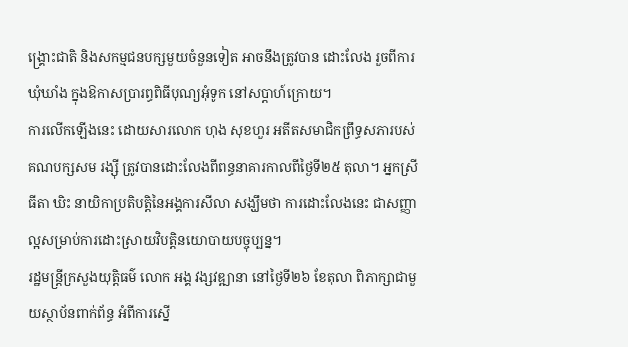ង្គ្រោះជាតិ និងសកម្មជនបក្សមួយចំនួនទៀត អាចនឹងត្រូវបាន ដោះលែង រួចពីការឃុំឃាំង ក្នុងឱកាសប្រារព្ធពិធីបុណ្យអុំទូក នៅសប្ដាហ៍ក្រោយ។
ការលើកឡើងនេះ ដោយសារលោក ហុង សុខហួរ អតីតសមាជិកព្រឹទ្ធសភារបស់គណបក្សសម រង្ស៊ី ត្រូវបានដោះលែងពីពន្ធនាគារកាលពីថ្ងៃទី២៥ តុលា។ អ្នកស្រី ធីតា ឃិះ នាយិកាប្រតិបត្តិនៃអង្គការសីលា សង្ឃឹមថា ការដោះលែងនេះ ជាសញ្ញាល្អសម្រាប់ការដោះស្រាយវិបត្តិនយោបាយបច្ចុប្បន្ន។
រដ្ឋមន្ត្រីក្រសួងយុត្តិធម៌ លោក អង្គ វង្សវឌ្ឍានា នៅថ្ងៃទី២៦ ខែតុលា ពិភាក្សាជាមួយស្ថាប័នពាក់ព័ន្ធ អំពីការស្នើ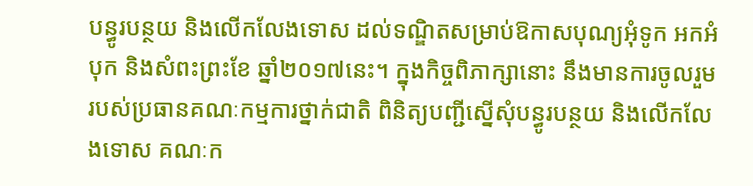បន្ធូរបន្ថយ និងលើកលែងទោស ដល់ទណ្ឌិតសម្រាប់ឱកាសបុណ្យអុំទូក អកអំបុក និងសំពះព្រះខែ ឆ្នាំ២០១៧នេះ។ ក្នុងកិច្ចពិភាក្សានោះ នឹងមានការចូលរួមរបស់ប្រធានគណៈកម្មការថ្នាក់ជាតិ ពិនិត្យបញ្ជីស្នើសុំបន្ធូរបន្ថយ និងលើកលែងទោស គណៈក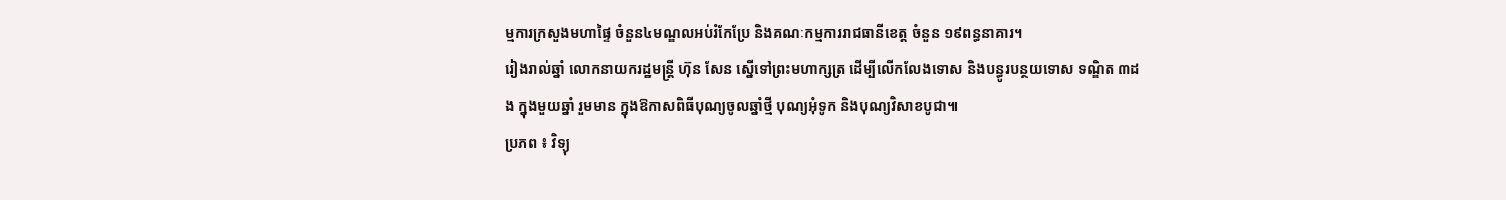ម្មការក្រសួងមហាផ្ទៃ ចំនួន៤មណ្ឌលអប់រំកែប្រែ និងគណៈកម្មការរាជធានីខេត្ត ចំនួន ១៩ពន្ធនាគារ។
រៀងរាល់ឆ្នាំ លោកនាយករដ្ឋមន្ត្រី ហ៊ុន សែន ស្នើទៅព្រះមហាក្សត្រ ដើម្បីលើកលែងទោស និងបន្ធូរបន្ថយទោស ទណ្ឌិត ៣ដង ក្នុងមួយឆ្នាំ រួមមាន ក្នុងឱកាសពិធីបុណ្យចូលឆ្នាំថ្មី បុណ្យអុំទូក និងបុណ្យវិសាខបូជា៕
ប្រភព ៖ វិទ្យុ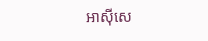អាស៊ីសេ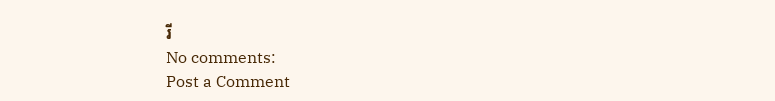រី
No comments:
Post a Comment